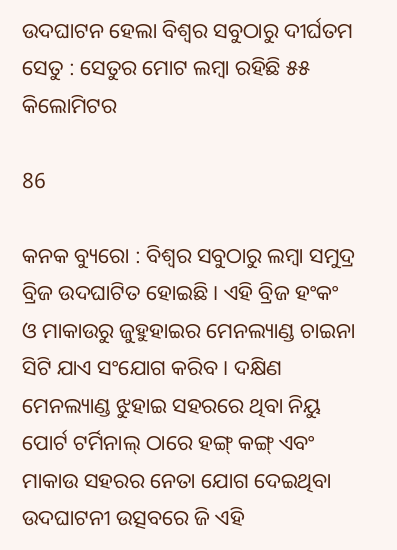ଉଦଘାଟନ ହେଲା ବିଶ୍ୱର ସବୁଠାରୁ ଦୀର୍ଘତମ ସେତୁ : ସେତୁର ମୋଟ ଲମ୍ବା ରହିଛି ୫୫ କିଲୋମିଟର

86

କନକ ବ୍ୟୁରୋ : ବିଶ୍ବର ସବୁଠାରୁ ଲମ୍ବା ସମୁଦ୍ର ବ୍ରିଜ ଉଦଘାଟିତ ହୋଇଛି । ଏହି ବ୍ରିଜ ହଂକଂ ଓ ମାକାଉରୁ ଜୁହୁହାଇର ମେନଲ୍ୟାଣ୍ଡ ଚାଇନା ସିଟି ଯାଏ ସଂଯୋଗ କରିବ । ଦକ୍ଷିଣ ମେନଲ୍ୟାଣ୍ଡ ଝୁହାଇ ସହରରେ ଥିବା ନିୟୁ ପୋର୍ଟ ଟର୍ମିନାଲ୍ ଠାରେ ହଙ୍ଗ୍ କଙ୍ଗ୍ ଏବଂ ମାକାଉ ସହରର ନେତା ଯୋଗ ଦେଇଥିବା ଉଦଘାଟନୀ ଉତ୍ସବରେ ଜି ଏହି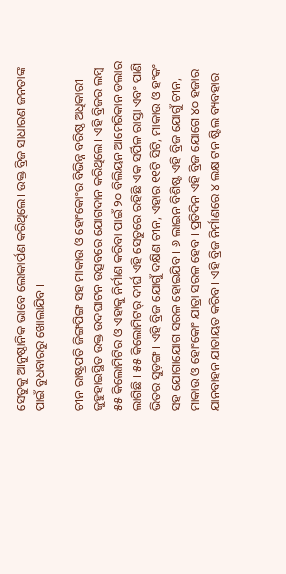ସେତୁକୁ ଆନୁଷ୍ଠାନିକ ଭାବେ ଲୋକାର୍ପଣ କରିଥିଲେ। ଉକ୍ତ ବ୍ରିଜ ସାଧାରଣ ଜନତାଙ୍କ ପାଇଁ ବୁଧବାରରୁ ଖୋଲାଯିବ ।

ଚୀନ ରାଷ୍ଟ୍ରପତି ଜିଙ୍ଗପିଙ୍ଗ ସହ ମାକାଉ ଓ ହୋଂକୋଂର ବିଭିନ୍ନ ବରିଷ୍ଠ ଅଧିକାରୀ ଜୁହୁହାଇସ୍ଥିତ ଉକ୍ତ ଉଦଘାଟନ ଉତ୍ସବରେ ଯୋଗଦାନ କରିଥିଲେ। ଏହି ବ୍ରିଜର ଲମ୍ବ ୫୫ କିଲୋମିଟିର ଓ ଏହାକୁ ନିର୍ମାଣ କରିବା ପାଇଁ ୨୦ ବିଲିୟନ ଆମେରିକାନ ଡଲାର ଲାଗିଛି । ୫୫ କିଲୋମିଟର୍ ଦୀର୍ଘ ଏହି ସେତୁରେ ରହିଛି ଏକ ସର୍ପିଳ ରାସ୍ତା ଏବଂ ପାଣି ଭିତର ସୁଡ଼ଙ୍ଗ । ଏହି ବ୍ରିଜ ଯୋଗୁଁ ଦକ୍ଷିଣ ଚୀନ, ଏହାର ୧୧ଟି ସିଟି, ମାକାଉ ଓ ହଂକଂ ସହ ଯୋଗାଯୋଗ ସରଳ ହୋଇଯିବ । ୬ ଲାଇନ ବିଶିଷ୍ଟ ଏହି ବ୍ରିଜ ଯୋଗୁଁ ଚୀନ, ମାକାଉ ଓ ହୋଂକୋଂ ଯାତ୍ରା ସରଳ ହେବ । ପ୍ରତିଦିନ ଏହି ବ୍ରିଜ ଯୋଗେ ୪୦ ହଜାର ଯାନବାହନ ଯାତାୟତ କରିବ । ଏହି ବ୍ରିଜ ନିର୍ମାଣରେ ୪ ଲକ୍ଷ ଟନ ଷ୍ଟିଲ ବ୍ୟବହାର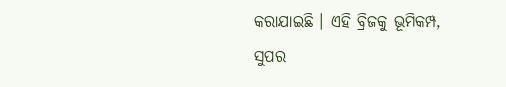କରାଯାଇଛି । ଏହି ବ୍ରିଜକୁ ଭୂମିକମ୍ପ, ସୁପର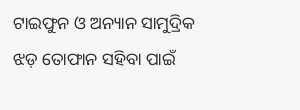ଟାଇଫୁନ ଓ ଅନ୍ୟାନ ସାମୁଦ୍ରିକ ଝଡ଼ ତୋଫାନ ସହିବା ପାଇଁ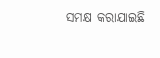ସମକ୍ଷ କରାଯାଇଛି